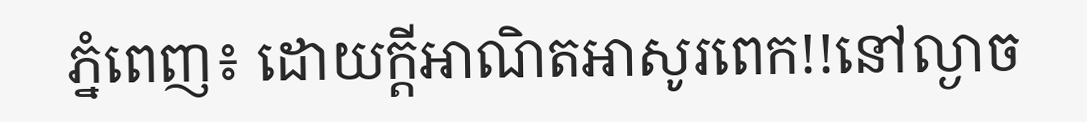ភ្នំពេញ៖ ដោយក្តីអាណិតអាសូរពេក!!នៅល្ងាច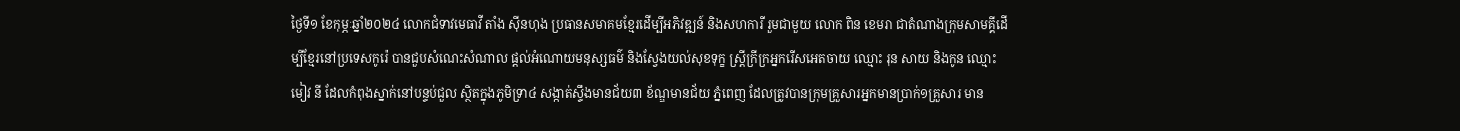ថ្ងៃទី១ ខែកុម្ភៈឆ្នាំ២០២៤ លោកជំទាវមេធាវី តាំង ស៊ីនហុង ប្រធានសមាគមខ្មែរដើម្បីអភិវឌ្ឍន៍ និងសហការី រួមជាមួយ លោក ពិន ខេមរា ជាតំណាងក្រុមសាមគ្គីដើម្បីខ្មែរនៅប្រទេសកូរ៉េ បានជួបសំណេះសំណាល ផ្តល់អំណោយមនុស្សធម៌ និងស្វែងយល់សុខទុក្ខ ស្ត្រីក្រីក្រអ្នករើសអេតចាយ ឈ្មោះ រុន សាយ និងកូន ឈ្មោះ មៀវ នី ដែលកំពុងស្នាក់នៅបន្ទប់ជួល ស្ថិតក្នុងភូមិទ្រា៤ សង្កាត់ស្ទឹងមានជ័យ៣ ខ័ណ្ឌមានជ័យ ភ្នំពេញ ដែលត្រូវបានក្រុមគ្រួសារអ្នកមានប្រាក់១គ្រួសារ មាន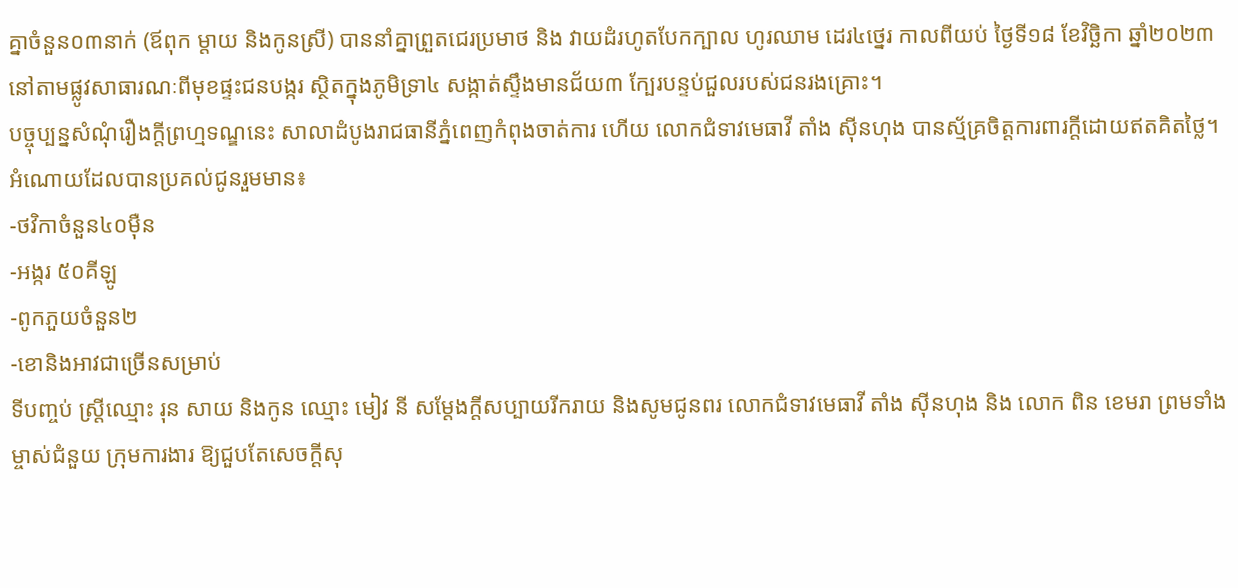គ្នាចំនួន០៣នាក់ (ឪពុក ម្តាយ និងកូនស្រី) បាននាំគ្នាព្រួតជេរប្រមាថ និង វាយដំរហូតបែកក្បាល ហូរឈាម ដេរ៤ថ្នេរ កាលពីយប់ ថ្ងៃទី១៨ ខែវិច្ឆិកា ឆ្នាំ២០២៣ នៅតាមផ្លូវសាធារណៈពីមុខផ្ទះជនបង្ករ ស្ថិតក្នុងភូមិទ្រា៤ សង្កាត់ស្ទឹងមានជ័យ៣ ក្បែរបន្ទប់ជួលរបស់ជនរងគ្រោះ។
បច្ចុប្បន្នសំណុំរឿងក្តីព្រហ្មទណ្ឌនេះ សាលាដំបូងរាជធានីភ្នំពេញកំពុងចាត់ការ ហើយ លោកជំទាវមេធាវី តាំង ស៊ីនហុង បានស្ម័គ្រចិត្តការពារក្តីដោយឥតគិតថ្លៃ។
អំណោយដែលបានប្រគល់ជូនរួមមាន៖
-ថវិកាចំនួន៤០ម៉ឺន
-អង្ករ ៥០គីឡូ
-ពូកភួយចំនួន២
-ខោនិងអាវជាច្រើនសម្រាប់
ទីបញ្ចប់ ស្ត្រីឈ្មោះ រុន សាយ និងកូន ឈ្មោះ មៀវ នី សម្តែងក្តីសប្បាយរីករាយ និងសូមជូនពរ លោកជំទាវមេធាវី តាំង ស៊ីនហុង និង លោក ពិន ខេមរា ព្រមទាំងម្ចាស់ជំនួយ ក្រុមការងារ ឱ្យជួបតែសេចក្តីសុ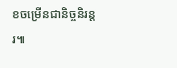ខចម្រើនជានិច្ចនិរន្តរ៕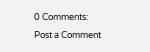0 Comments:
Post a Comment